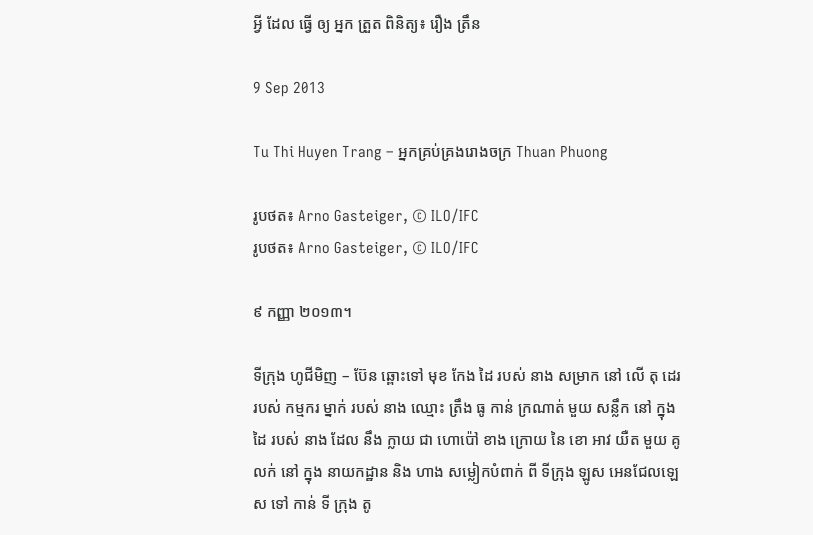អ្វី ដែល ធ្វើ ឲ្យ អ្នក ត្រួត ពិនិត្យ៖ រឿង ត្រឹន

9 Sep 2013

Tu Thi Huyen Trang – អ្នកគ្រប់គ្រងរោងចក្រ Thuan Phuong

រូបថត៖ Arno Gasteiger, © ILO/IFC
រូបថត៖ Arno Gasteiger, © ILO/IFC

៩ កញ្ញា ២០១៣។

ទីក្រុង ហូជីមិញ – ប៊ែន ឆ្ពោះទៅ មុខ កែង ដៃ របស់ នាង សម្រាក នៅ លើ តុ ដេរ របស់ កម្មករ ម្នាក់ របស់ នាង ឈ្មោះ ត្រឹង ធូ កាន់ ក្រណាត់ មួយ សន្លឹក នៅ ក្នុង ដៃ របស់ នាង ដែល នឹង ក្លាយ ជា ហោប៉ៅ ខាង ក្រោយ នៃ ខោ អាវ យឺត មួយ គូ លក់ នៅ ក្នុង នាយកដ្ឋាន និង ហាង សម្លៀកបំពាក់ ពី ទីក្រុង ឡូស អេនជែលឡេស ទៅ កាន់ ទី ក្រុង តូ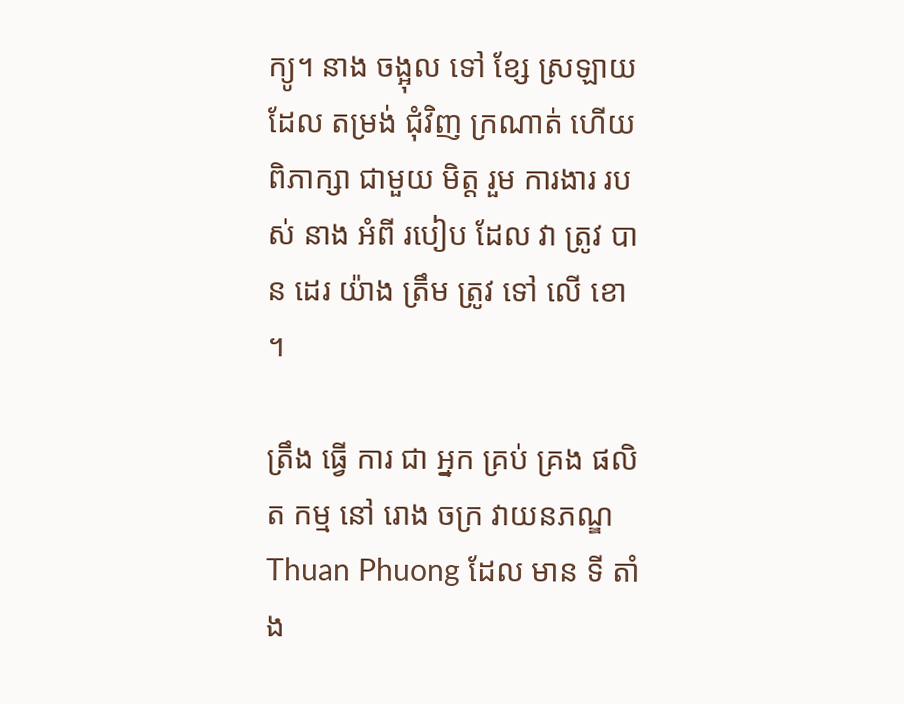ក្យូ។ នាង ចង្អុល ទៅ ខ្សែ ស្រឡាយ ដែល តម្រង់ ជុំវិញ ក្រណាត់ ហើយ ពិភាក្សា ជាមួយ មិត្ត រួម ការងារ របស់ នាង អំពី របៀប ដែល វា ត្រូវ បាន ដេរ យ៉ាង ត្រឹម ត្រូវ ទៅ លើ ខោ ។

ត្រឹង ធ្វើ ការ ជា អ្នក គ្រប់ គ្រង ផលិត កម្ម នៅ រោង ចក្រ វាយនភណ្ឌ Thuan Phuong ដែល មាន ទី តាំង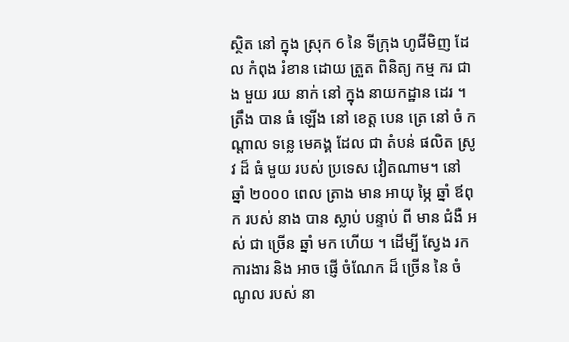ស្ថិត នៅ ក្នុង ស្រុក 6 នៃ ទីក្រុង ហូជីមិញ ដែល កំពុង រំខាន ដោយ ត្រួត ពិនិត្យ កម្ម ករ ជាង មួយ រយ នាក់ នៅ ក្នុង នាយកដ្ឋាន ដេរ ។ ត្រឹង បាន ធំ ឡើង នៅ ខេត្ត បេន ត្រេ នៅ ចំ កណ្តាល ទន្លេ មេគង្គ ដែល ជា តំបន់ ផលិត ស្រូវ ដ៏ ធំ មួយ របស់ ប្រទេស វៀតណាម។ នៅ ឆ្នាំ ២០០០ ពេល ត្រាង មាន អាយុ ម្ភៃ ឆ្នាំ ឪពុក របស់ នាង បាន ស្លាប់ បន្ទាប់ ពី មាន ជំងឺ អស់ ជា ច្រើន ឆ្នាំ មក ហើយ ។ ដើម្បី ស្វែង រក ការងារ និង អាច ផ្ញើ ចំណែក ដ៏ ច្រើន នៃ ចំណូល របស់ នា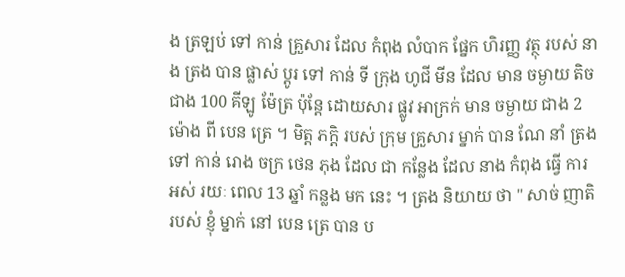ង ត្រឡប់ ទៅ កាន់ គ្រួសារ ដែល កំពុង លំបាក ផ្នែក ហិរញ្ញ វត្ថុ របស់ នាង ត្រង បាន ផ្លាស់ ប្តូរ ទៅ កាន់ ទី ក្រុង ហូជី មីន ដែល មាន ចម្ងាយ តិច ជាង 100 គីឡូ ម៉ែត្រ ប៉ុន្តែ ដោយសារ ផ្លូវ អាក្រក់ មាន ចម្ងាយ ជាង 2 ម៉ោង ពី បេន ត្រេ ។ មិត្ត ភក្តិ របស់ ក្រុម គ្រួសារ ម្នាក់ បាន ណែ នាំ ត្រង ទៅ កាន់ រោង ចក្រ ថេន ភុង ដែល ជា កន្លែង ដែល នាង កំពុង ធ្វើ ការ អស់ រយៈ ពេល 13 ឆ្នាំ កន្លង មក នេះ ។ ត្រង និយាយ ថា " សាច់ ញាតិ របស់ ខ្ញុំ ម្នាក់ នៅ បេន ត្រេ បាន ប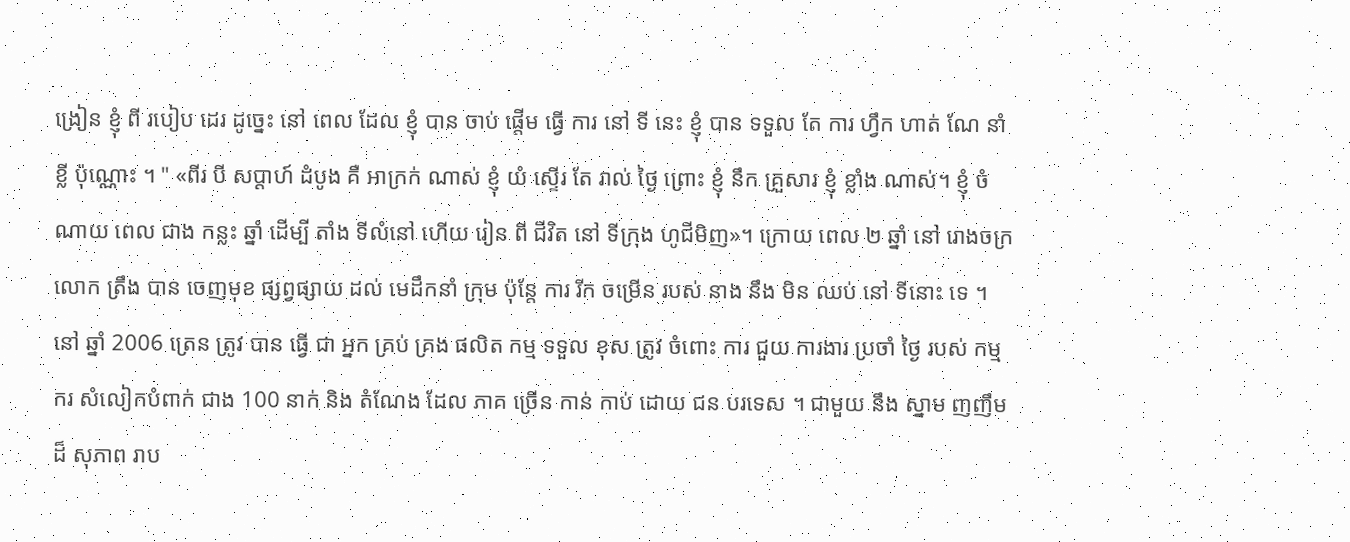ង្រៀន ខ្ញុំ ពី របៀប ដេរ ដូច្នេះ នៅ ពេល ដែល ខ្ញុំ បាន ចាប់ ផ្តើម ធ្វើ ការ នៅ ទី នេះ ខ្ញុំ បាន ទទួល តែ ការ ហ្វឹក ហាត់ ណែ នាំ ខ្លី ប៉ុណ្ណោះ ។ " «ពីរ បី សប្តាហ៍ ដំបូង គឺ អាក្រក់ ណាស់ ខ្ញុំ យំ ស្ទើរ តែ រាល់ ថ្ងៃ ព្រោះ ខ្ញុំ នឹក គ្រួសារ ខ្ញុំ ខ្លាំង ណាស់។ ខ្ញុំ ចំណាយ ពេល ជាង កន្លះ ឆ្នាំ ដើម្បី តាំង ទីលំនៅ ហើយ រៀន ពី ជីវិត នៅ ទីក្រុង ហូជីមិញ»។ ក្រោយ ពេល ២ ឆ្នាំ នៅ រោងចក្រ លោក ត្រឹង បាន ចេញមុខ ផ្សព្វផ្សាយ ដល់ មេដឹកនាំ ក្រុម ប៉ុន្តែ ការ រីក ចម្រើន របស់ នាង នឹង មិន ឈប់ នៅ ទីនោះ ទេ ។ នៅ ឆ្នាំ 2006 ត្រេន ត្រូវ បាន ធ្វើ ជា អ្នក គ្រប់ គ្រង ផលិត កម្ម ទទួល ខុស ត្រូវ ចំពោះ ការ ជួយ ការងារ ប្រចាំ ថ្ងៃ របស់ កម្ម ករ សំលៀកបំពាក់ ជាង 100 នាក់ និង តំណែង ដែល ភាគ ច្រើន កាន់ កាប់ ដោយ ជន បរទេស ។ ជាមួយ នឹង ស្នាម ញញឹម ដ៏ សុភាព រាប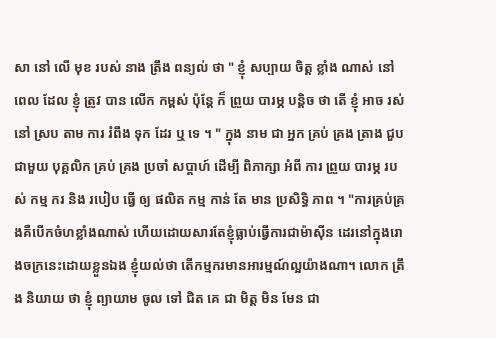សា នៅ លើ មុខ របស់ នាង ត្រឹង ពន្យល់ ថា " ខ្ញុំ សប្បាយ ចិត្ត ខ្លាំង ណាស់ នៅ ពេល ដែល ខ្ញុំ ត្រូវ បាន លើក កម្ពស់ ប៉ុន្តែ ក៏ ព្រួយ បារម្ភ បន្តិច ថា តើ ខ្ញុំ អាច រស់ នៅ ស្រប តាម ការ រំពឹង ទុក ដែរ ឬ ទេ ។ " ក្នុង នាម ជា អ្នក គ្រប់ គ្រង ត្រាង ជួប ជាមួយ បុគ្គលិក គ្រប់ គ្រង ប្រចាំ សប្តាហ៍ ដើម្បី ពិភាក្សា អំពី ការ ព្រួយ បារម្ភ របស់ កម្ម ករ និង របៀប ធ្វើ ឲ្យ ផលិត កម្ម កាន់ តែ មាន ប្រសិទ្ធិ ភាព ។ "ការគ្រប់គ្រងគឺបើកចំហខ្លាំងណាស់ ហើយដោយសារតែខ្ញុំធ្លាប់ធ្វើការជាម៉ាស៊ីន ដេរនៅក្នុងរោងចក្រនេះដោយខ្លួនឯង ខ្ញុំយល់ថា តើកម្មករមានអារម្មណ៍ល្អយ៉ាងណា។ លោក ត្រឹង និយាយ ថា ខ្ញុំ ព្យាយាម ចូល ទៅ ជិត គេ ជា មិត្ត មិន មែន ជា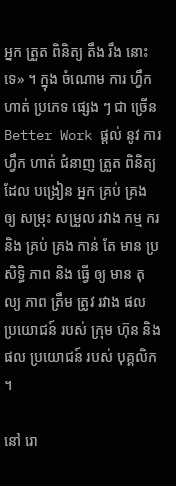អ្នក ត្រួត ពិនិត្យ តឹង រឹង នោះ ទេ» ។ ក្នុង ចំណោម ការ ហ្វឹក ហាត់ ប្រភេទ ផ្សេង ៗ ជា ច្រើន Better Work ផ្តល់ នូវ ការ ហ្វឹក ហាត់ ជំនាញ ត្រួត ពិនិត្យ ដែល បង្រៀន អ្នក គ្រប់ គ្រង ឲ្យ សម្រុះ សម្រួល រវាង កម្ម ករ និង គ្រប់ គ្រង កាន់ តែ មាន ប្រសិទ្ធិ ភាព និង ធ្វើ ឲ្យ មាន តុល្យ ភាព ត្រឹម ត្រូវ រវាង ផល ប្រយោជន៍ របស់ ក្រុម ហ៊ុន និង ផល ប្រយោជន៍ របស់ បុគ្គលិក ។

នៅ រោ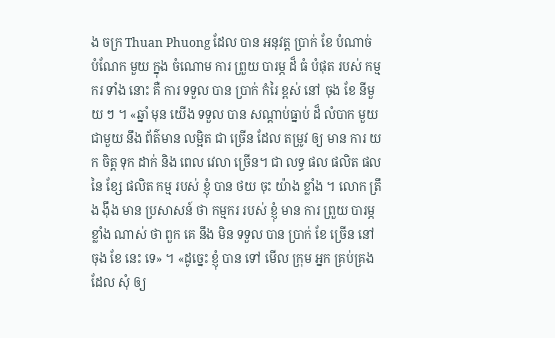ង ចក្រ Thuan Phuong ដែល បាន អនុវត្ត ប្រាក់ ខែ បំណាច់ បំណែក មួយ ក្នុង ចំណោម ការ ព្រួយ បារម្ភ ដ៏ ធំ បំផុត របស់ កម្ម ករ ទាំង នោះ គឺ ការ ទទួល បាន ប្រាក់ កំរៃ ខ្ពស់ នៅ ចុង ខែ នីមួយ ៗ ។ «ឆ្នាំ មុន យើង ទទួល បាន សណ្តាប់ធ្នាប់ ដ៏ លំបាក មួយ ជាមួយ នឹង ព័ត៌មាន លម្អិត ជា ច្រើន ដែល តម្រូវ ឲ្យ មាន ការ យក ចិត្ត ទុក ដាក់ និង ពេល វេលា ច្រើន។ ជា លទ្ធ ផល ផលិត ផល នៃ ខ្សែ ផលិត កម្ម របស់ ខ្ញុំ បាន ថយ ចុះ យ៉ាង ខ្លាំង ។ លោក ត្រឹង ង៉ឹង មាន ប្រសាសន៍ ថា កម្មករ របស់ ខ្ញុំ មាន ការ ព្រួយ បារម្ភ ខ្លាំង ណាស់ ថា ពួក គេ នឹង មិន ទទួល បាន ប្រាក់ ខែ ច្រើន នៅ ចុង ខែ នេះ ទេ» ។ «ដូច្នេះ ខ្ញុំ បាន ទៅ មើល ក្រុម អ្នក គ្រប់គ្រង ដែល សុំ ឲ្យ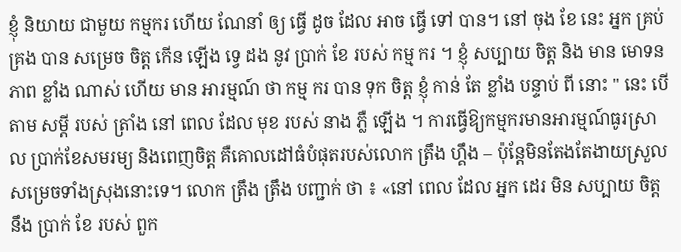ខ្ញុំ និយាយ ជាមួយ កម្មករ ហើយ ណែនាំ ឲ្យ ធ្វើ ដូច ដែល អាច ធ្វើ ទៅ បាន។ នៅ ចុង ខែ នេះ អ្នក គ្រប់ គ្រង បាន សម្រេច ចិត្ត កើន ឡើង ទ្វេ ដង នូវ ប្រាក់ ខែ របស់ កម្ម ករ ។ ខ្ញុំ សប្បាយ ចិត្ត និង មាន មោទនភាព ខ្លាំង ណាស់ ហើយ មាន អារម្មណ៍ ថា កម្ម ករ បាន ទុក ចិត្ត ខ្ញុំ កាន់ តែ ខ្លាំង បន្ទាប់ ពី នោះ " នេះ បើ តាម សម្តី របស់ ត្រាំង នៅ ពេល ដែល មុខ របស់ នាង ភ្លឺ ឡើង ។ ការធ្វើឱ្យកម្មករមានអារម្មណ៍ធូរស្រាល ប្រាក់ខែសមរម្យ និងពេញចិត្ត គឺគោលដៅធំបំផុតរបស់លោក ត្រឹង ហ្គឹង – ប៉ុន្តែមិនតែងតែងាយស្រួលសម្រេចទាំងស្រុងនោះទេ។ លោក ត្រឹង ត្រឹង បញ្ជាក់ ថា ៖ «នៅ ពេល ដែល អ្នក ដេរ មិន សប្បាយ ចិត្ត នឹង ប្រាក់ ខែ របស់ ពួក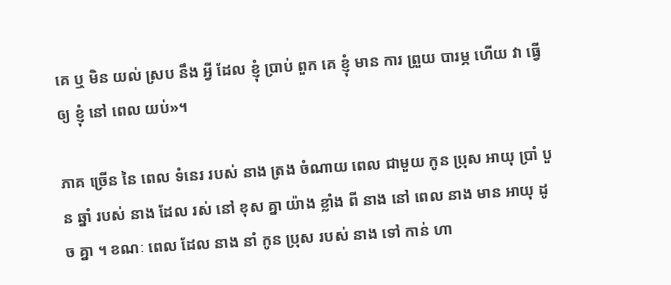គេ ឬ មិន យល់ ស្រប នឹង អ្វី ដែល ខ្ញុំ ប្រាប់ ពួក គេ ខ្ញុំ មាន ការ ព្រួយ បារម្ភ ហើយ វា ធ្វើ ឲ្យ ខ្ញុំ នៅ ពេល យប់»។

ភាគ ច្រើន នៃ ពេល ទំនេរ របស់ នាង ត្រង ចំណាយ ពេល ជាមួយ កូន ប្រុស អាយុ ប្រាំ បួន ឆ្នាំ របស់ នាង ដែល រស់ នៅ ខុស គ្នា យ៉ាង ខ្លាំង ពី នាង នៅ ពេល នាង មាន អាយុ ដូច គ្នា ។ ខណៈ ពេល ដែល នាង នាំ កូន ប្រុស របស់ នាង ទៅ កាន់ ហា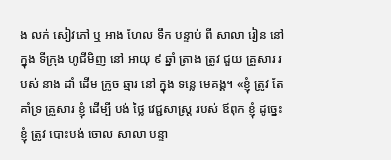ង លក់ សៀវភៅ ឬ អាង ហែល ទឹក បន្ទាប់ ពី សាលា រៀន នៅ ក្នុង ទីក្រុង ហូជីមិញ នៅ អាយុ ៩ ឆ្នាំ ត្រាង ត្រូវ ជួយ គ្រួសារ របស់ នាង ដាំ ដើម ក្រូច ឆ្មារ នៅ ក្នុង ទន្លេ មេគង្គ។ «ខ្ញុំ ត្រូវ តែ គាំទ្រ គ្រួសារ ខ្ញុំ ដើម្បី បង់ ថ្លៃ វេជ្ជសាស្ត្រ របស់ ឪពុក ខ្ញុំ ដូច្នេះ ខ្ញុំ ត្រូវ បោះបង់ ចោល សាលា បន្ទា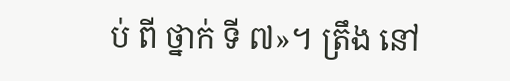ប់ ពី ថ្នាក់ ទី ៧»។ ត្រឹង នៅ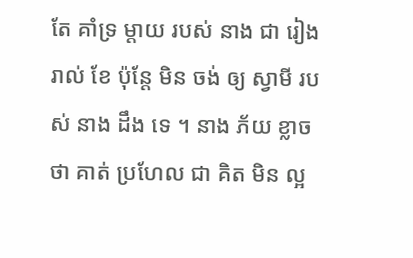តែ គាំទ្រ ម្តាយ របស់ នាង ជា រៀង រាល់ ខែ ប៉ុន្តែ មិន ចង់ ឲ្យ ស្វាមី របស់ នាង ដឹង ទេ ។ នាង ភ័យ ខ្លាច ថា គាត់ ប្រហែល ជា គិត មិន ល្អ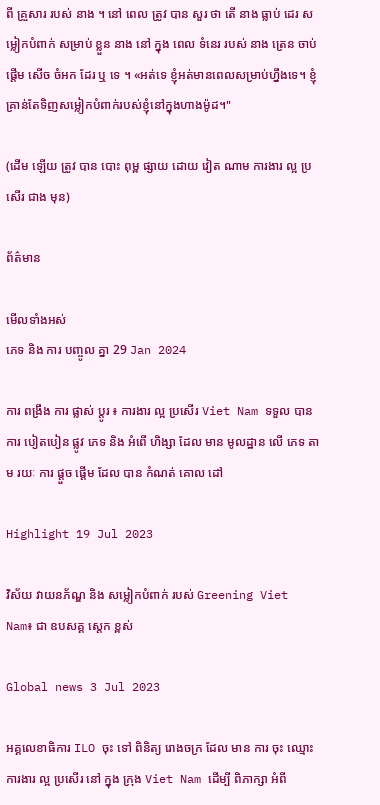ពី គ្រួសារ របស់ នាង ។ នៅ ពេល ត្រូវ បាន សួរ ថា តើ នាង ធ្លាប់ ដេរ សម្លៀកបំពាក់ សម្រាប់ ខ្លួន នាង នៅ ក្នុង ពេល ទំនេរ របស់ នាង ត្រេន ចាប់ ផ្តើម សើច ចំអក ដែរ ឬ ទេ ។ «អត់ទេ ខ្ញុំអត់មានពេលសម្រាប់ហ្នឹងទេ។ ខ្ញុំគ្រាន់តែទិញសម្លៀកបំពាក់របស់ខ្ញុំនៅក្នុងហាងម៉ូដ។"

(ដើម ឡើយ ត្រូវ បាន បោះ ពុម្ព ផ្សាយ ដោយ វៀត ណាម ការងារ ល្អ ប្រសើរ ជាង មុន)

ព័ត៌មាន

មើលទាំងអស់
ភេទ និង ការ បញ្ចូល គ្នា 29 Jan 2024

ការ ពង្រឹង ការ ផ្លាស់ ប្តូរ ៖ ការងារ ល្អ ប្រសើរ Viet Nam ទទួល បាន ការ បៀតបៀន ផ្លូវ ភេទ និង អំពើ ហិង្សា ដែល មាន មូលដ្ឋាន លើ ភេទ តាម រយៈ ការ ផ្តួច ផ្តើម ដែល បាន កំណត់ គោល ដៅ

Highlight 19 Jul 2023

វិស័យ វាយនភ័ណ្ឌ និង សម្លៀកបំពាក់ របស់ Greening Viet Nam៖ ជា ឧបសគ្គ ស្តេក ខ្ពស់

Global news 3 Jul 2023

អគ្គលេខាធិការ ILO ចុះ ទៅ ពិនិត្យ រោងចក្រ ដែល មាន ការ ចុះ ឈ្មោះ ការងារ ល្អ ប្រសើរ នៅ ក្នុង ក្រុង Viet Nam ដើម្បី ពិភាក្សា អំពី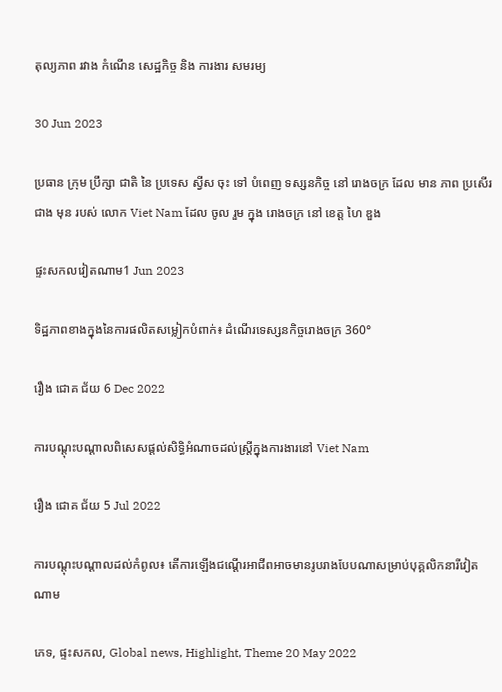តុល្យភាព រវាង កំណើន សេដ្ឋកិច្ច និង ការងារ សមរម្យ

30 Jun 2023

ប្រធាន ក្រុម ប្រឹក្សា ជាតិ នៃ ប្រទេស ស្វីស ចុះ ទៅ បំពេញ ទស្សនកិច្ច នៅ រោងចក្រ ដែល មាន ភាព ប្រសើរ ជាង មុន របស់ លោក Viet Nam ដែល ចូល រួម ក្នុង រោងចក្រ នៅ ខេត្ត ហៃ ឌួង

ផ្ទះសកលវៀតណាម1 Jun 2023

ទិដ្ឋភាពខាងក្នុងនៃការផលិតសម្លៀកបំពាក់៖ ដំណើរទេស្សនកិច្ចរោងចក្រ 360°

រឿង ជោគ ជ័យ 6 Dec 2022

ការបណ្តុះបណ្តាលពិសេសផ្តល់សិទ្ធិអំណាចដល់ស្ត្រីក្នុងការងារនៅ Viet Nam

រឿង ជោគ ជ័យ 5 Jul 2022

ការបណ្តុះបណ្តាលដល់កំពូល៖ តើការឡើងជណ្តើរអាជីពអាចមានរូបរាងបែបណាសម្រាប់បុគ្គលិកនារីវៀតណាម

ភេទ, ផ្ទះសកល, Global news, Highlight, Theme 20 May 2022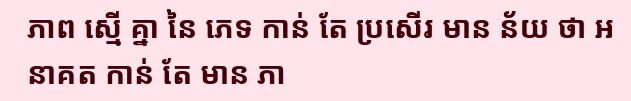ភាព ស្មើ គ្នា នៃ ភេទ កាន់ តែ ប្រសើរ មាន ន័យ ថា អនាគត កាន់ តែ មាន ភា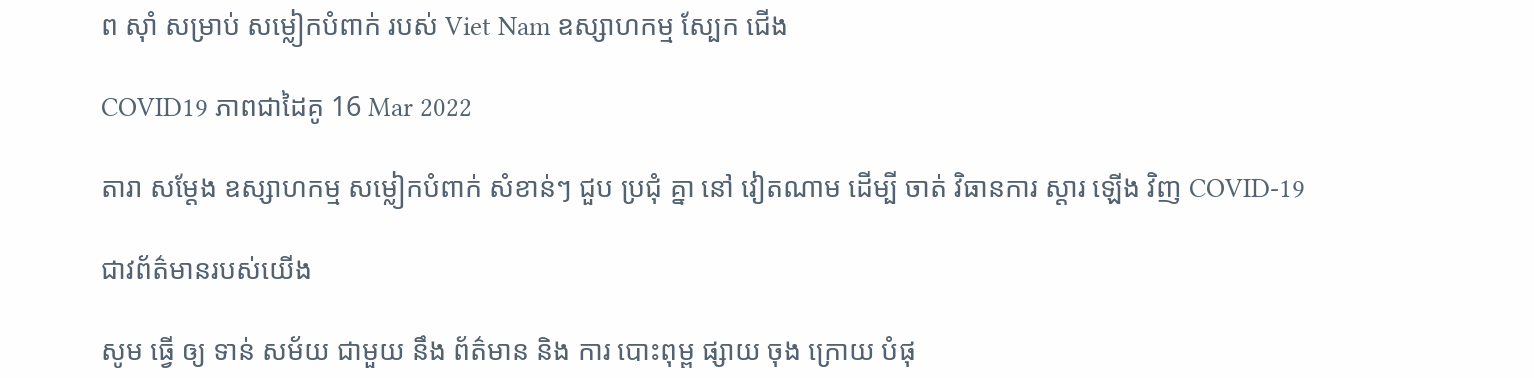ព ស៊ាំ សម្រាប់ សម្លៀកបំពាក់ របស់ Viet Nam ឧស្សាហកម្ម ស្បែក ជើង

COVID19 ភាពជាដៃគូ 16 Mar 2022

តារា សម្តែង ឧស្សាហកម្ម សម្លៀកបំពាក់ សំខាន់ៗ ជួប ប្រជុំ គ្នា នៅ វៀតណាម ដើម្បី ចាត់ វិធានការ ស្តារ ឡើង វិញ COVID-19

ជាវព័ត៌មានរបស់យើង

សូម ធ្វើ ឲ្យ ទាន់ សម័យ ជាមួយ នឹង ព័ត៌មាន និង ការ បោះពុម្ព ផ្សាយ ចុង ក្រោយ បំផុ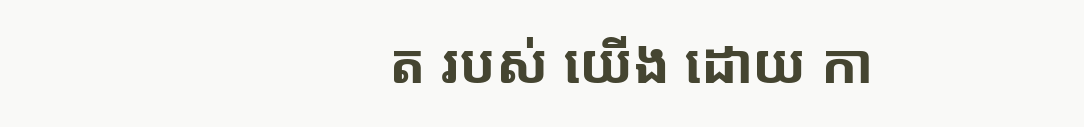ត របស់ យើង ដោយ កា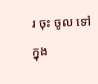រ ចុះ ចូល ទៅ ក្នុង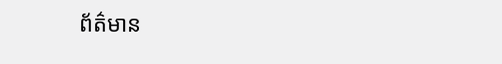ព័ត៌មាន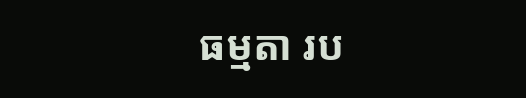ធម្មតា រប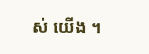ស់ យើង ។